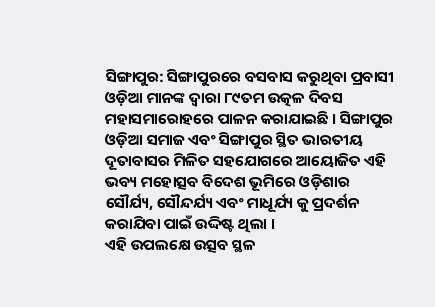ସିଙ୍ଗାପୁର: ସିଙ୍ଗାପୁରରେ ବସବାସ କରୁଥିବା ପ୍ରବାସୀ ଓଡ଼ିଆ ମାନଙ୍କ ଦ୍ବାରା ୮୯ତମ ଉତ୍କଳ ଦିବସ ମହାସମାରୋହରେ ପାଳନ କରାଯାଇଛି । ସିଙ୍ଗାପୁର ଓଡ଼ିଆ ସମାଜ ଏବଂ ସିଙ୍ଗାପୁର ସ୍ଥିତ ଭାରତୀୟ ଦୂତାବାସର ମିଳିତ ସହଯୋଗରେ ଆୟୋଜିତ ଏହି ଭବ୍ୟ ମହୋତ୍ସବ ବିଦେଶ ଭୂମିରେ ଓଡ଼ିଶାର ସୌର୍ଯ୍ୟ, ସୌନ୍ଦର୍ଯ୍ୟ ଏବଂ ମାଧୂର୍ଯ୍ୟ କୁ ପ୍ରଦର୍ଶନ କରାଯିବା ପାଇଁ ଉଦ୍ଦିଷ୍ଟ ଥିଲା ।
ଏହି ଉପଲକ୍ଷେ ଉତ୍ସବ ସ୍ଥଳ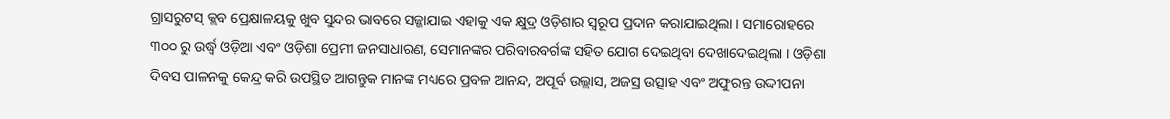ଗ୍ରାସରୁଟସ୍ କ୍ଲବ ପ୍ରେକ୍ଷାଳୟକୁ ଖୁବ ସୁନ୍ଦର ଭାବରେ ସଜ୍ଜାଯାଇ ଏହାକୁ ଏକ କ୍ଷୁଦ୍ର ଓଡ଼ିଶାର ସ୍ୱରୂପ ପ୍ରଦାନ କରାଯାଇଥିଲା । ସମାରୋହରେ ୩୦୦ ରୁ ଉର୍ଦ୍ଧ୍ୱ ଓଡ଼ିଆ ଏବଂ ଓଡ଼ିଶା ପ୍ରେମୀ ଜନସାଧାରଣ, ସେମାନଙ୍କର ପରିବାରବର୍ଗଙ୍କ ସହିତ ଯୋଗ ଦେଇଥିବା ଦେଖାଦେଇଥିଲା । ଓଡ଼ିଶା ଦିବସ ପାଳନକୁ କେନ୍ଦ୍ର କରି ଉପସ୍ଥିତ ଆଗନ୍ତୁକ ମାନଙ୍କ ମଧ୍ୟରେ ପ୍ରବଳ ଆନନ୍ଦ, ଅପୂର୍ବ ଉଲ୍ଲାସ, ଅଜସ୍ର ଉତ୍ସାହ ଏବଂ ଅଫୁରନ୍ତ ଉଦ୍ଦୀପନା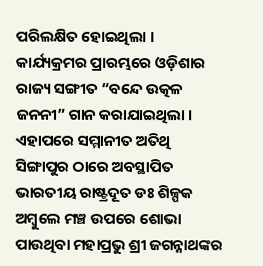ପରିଲକ୍ଷିତ ହୋଇଥିଲା ।
କାର୍ଯ୍ୟକ୍ରମର ପ୍ରାରମ୍ଭରେ ଓଡ଼ିଶାର ରାଜ୍ୟ ସଙ୍ଗୀତ “ବନ୍ଦେ ଉତ୍କଳ ଜନନୀ” ଗାନ କରାଯାଇଥିଲା । ଏହାପରେ ସମ୍ମାନୀତ ଅତିଥି ସିଙ୍ଗାପୁର ଠାରେ ଅବସ୍ଥାପିତ ଭାରତୀୟ ରାଷ୍ଟ୍ରଦୂତ ଡଃ ଶିଳ୍ପକ ଅମ୍ବୁଲେ ମଞ୍ଚ ଉପରେ ଶୋଭା ପାଉଥିବା ମହାପ୍ରଭୁ ଶ୍ରୀ ଜଗନ୍ନାଥଙ୍କର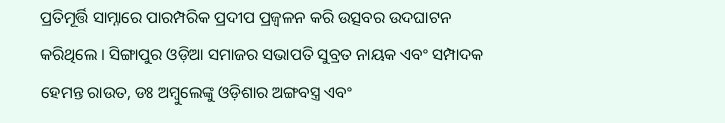ପ୍ରତିମୂର୍ତ୍ତି ସାମ୍ନାରେ ପାରମ୍ପରିକ ପ୍ରଦୀପ ପ୍ରଜ୍ବଳନ କରି ଉତ୍ସବର ଉଦଘାଟନ କରିଥିଲେ । ସିଙ୍ଗାପୁର ଓଡ଼ିଆ ସମାଜର ସଭାପତି ସୁବ୍ରତ ନାୟକ ଏବଂ ସମ୍ପାଦକ ହେମନ୍ତ ରାଉତ, ଡଃ ଅମ୍ବୁଲେଙ୍କୁ ଓଡ଼ିଶାର ଅଙ୍ଗବସ୍ତ୍ର ଏବଂ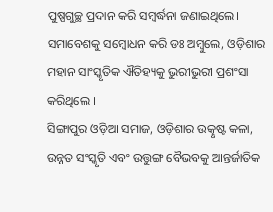ପୁଷ୍ପଗୁଚ୍ଛ ପ୍ରଦାନ କରି ସମ୍ବର୍ଦ୍ଧନା ଜଣାଇଥିଲେ। ସମାବେଶକୁ ସମ୍ବୋଧନ କରି ଡଃ ଅମ୍ବୁଲେ, ଓଡ଼ିଶାର ମହାନ ସାଂସ୍କୃତିକ ଐତିହ୍ୟକୁ ଭୁରୀଭୁରୀ ପ୍ରଶଂସା କରିଥିଲେ ।
ସିଙ୍ଗାପୁର ଓଡ଼ିଆ ସମାଜ, ଓଡ଼ିଶାର ଉତ୍କୃଷ୍ଟ କଳା, ଉନ୍ନତ ସଂସ୍କୃତି ଏବଂ ଉତ୍ତୁଙ୍ଗ ବୈଭବକୁ ଆନ୍ତର୍ଜାତିକ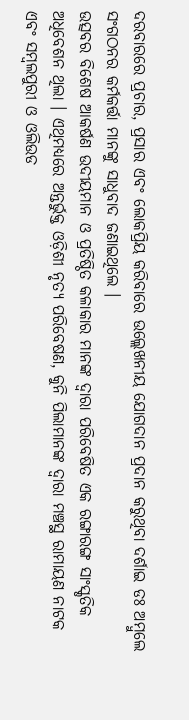ଦରବାରରେ ପ୍ରଚାର, ପ୍ରସାର ଏବଂ ଲୋକପ୍ରିୟ କରିବାରେ ଉଲ୍ଲେଖନୀୟ ଯୋଗଦାନ ପ୍ରଦାନ କରୁଥିବା ଦର୍ଶାଇ ଡଃ ଅମ୍ବୁଲେ ସଂଗଠନର କର୍ମକର୍ତ୍ତା ମାନଙ୍କୁ ସାଧୁବାଦ ଜଣାଇଥିଲେ ।
ଉତ୍ସବର ବିଶେଷ ଆକର୍ଷଣ ଉଦୀୟମାନ ଓ ପ୍ରତିଷ୍ଠିତ କଳାକାର ମାନଙ୍କ ଦ୍ଵାରା ପରିବେଷିତ ଏକ ରଙ୍ଗାରଙ୍ଗ ସାଂସ୍କୃତିକ ଅଧିବେଶନ ଥିଲା । ଏଥିମଧ୍ୟରେ ଅନ୍ତର୍ଭୁକ୍ତ ଓଡ଼ିଶୀ ନୃତ୍ୟ ପରିବେଷଣ, କୁନି ପିଲାମାନଙ୍କ ଦ୍ଵାରା ମଞ୍ଚସ୍ଥ ରାମାୟଣ ନାଟକ ଏବଂ ସମ୍ବଲପୁରୀ ଓ ଓଲିଉଡ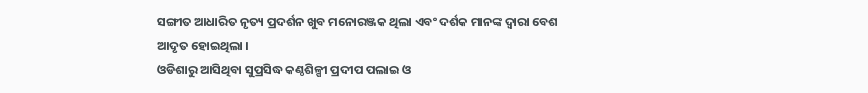ସଙ୍ଗୀତ ଆଧାରିତ ନୃତ୍ୟ ପ୍ରଦର୍ଶନ ଖୁବ ମନୋରଞ୍ଜକ ଥିଲା ଏବଂ ଦର୍ଶକ ମାନଙ୍କ ଦ୍ଵାରା ବେଶ ଆଦୃତ ହୋଇଥିଲା ।
ଓଡିଶାରୁ ଆସିଥିବା ସୁପ୍ରସିଦ୍ଧ କଣ୍ଠଶିଳ୍ପୀ ପ୍ରଦୀପ ପଲାଇ ଓ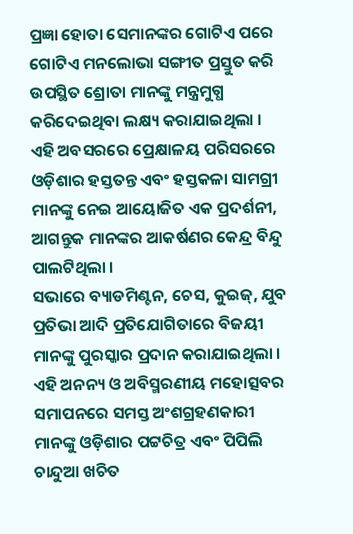ପ୍ରଜ୍ଞା ହୋତା ସେମାନଙ୍କର ଗୋଟିଏ ପରେ ଗୋଟିଏ ମନଲୋଭା ସଙ୍ଗୀତ ପ୍ରସ୍ତୁତ କରି ଉପସ୍ଥିତ ଶ୍ରୋତା ମାନଙ୍କୁ ମନ୍ତ୍ରମୁଗ୍ଧ କରିଦେଇଥିବା ଲକ୍ଷ୍ୟ କରାଯାଇଥିଲା । ଏହି ଅବସରରେ ପ୍ରେକ୍ଷାଳୟ ପରିସରରେ ଓଡ଼ିଶାର ହସ୍ତତନ୍ତ ଏବଂ ହସ୍ତକଳା ସାମଗ୍ରୀ ମାନଙ୍କୁ ନେଇ ଆୟୋଜିତ ଏକ ପ୍ରଦର୍ଶନୀ, ଆଗନ୍ତୁକ ମାନଙ୍କର ଆକର୍ଷଣର କେନ୍ଦ୍ର ବିନ୍ଦୁ ପାଲଟିଥିଲା ।
ସଭାରେ ବ୍ୟାଡମିଣ୍ଟନ, ଚେସ, କୁଇଜ୍, ଯୁବ ପ୍ରତିଭା ଆଦି ପ୍ରତିଯୋଗିତାରେ ବିଜୟୀ ମାନଙ୍କୁ ପୁରସ୍କାର ପ୍ରଦାନ କରାଯାଇଥିଲା । ଏହି ଅନନ୍ୟ ଓ ଅବିସ୍ମରଣୀୟ ମହୋତ୍ସବର ସମାପନରେ ସମସ୍ତ ଅଂଶଗ୍ରହଣକାରୀ ମାନଙ୍କୁ ଓଡ଼ିଶାର ପଟ୍ଟଚିତ୍ର ଏବଂ ପିପିଲି ଚାନ୍ଦୁଆ ଖଚିତ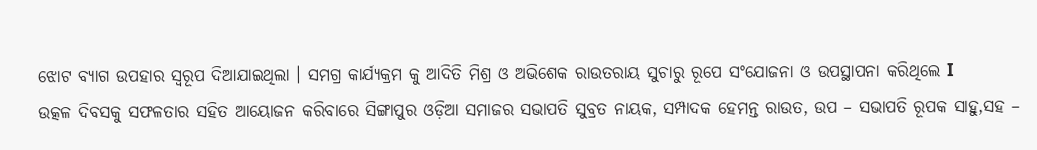ଝୋଟ ବ୍ୟାଗ ଉପହାର ସ୍ବରୂପ ଦିଆଯାଇଥିଲା । ସମଗ୍ର କାର୍ଯ୍ୟକ୍ରମ କୁ ଆଦିତି ମିଶ୍ର ଓ ଅଭିଶେକ ରାଉତରାୟ ସୁଚାରୁ ରୂପେ ସଂଯୋଜନା ଓ ଉପସ୍ଥାପନା କରିଥିଲେ I
ଉତ୍କଳ ଦିବସକୁ ସଫଳତାର ସହିତ ଆୟୋଜନ କରିବାରେ ସିଙ୍ଗାପୁର ଓଡ଼ିଆ ସମାଜର ସଭାପତି ସୁବ୍ରତ ନାୟକ, ସମ୍ପାଦକ ହେମନ୍ତ ରାଉତ, ଉପ – ସଭାପତି ରୂପକ ସାହୁ,ସହ –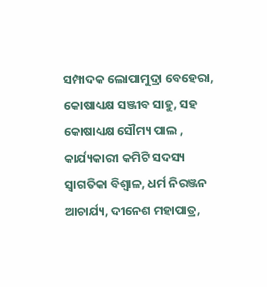ସମ୍ପାଦକ ଲୋପାମୁଦ୍ରା ବେହେରା, କୋଷାଧ୍ୟକ୍ଷ ସଞ୍ଜୀବ ସାହୁ, ସହ କୋଷାଧ୍ୟକ୍ଷ ସୌମ୍ୟ ପାଲ , କାର୍ଯ୍ୟକାରୀ କମିଟି ସଦସ୍ୟ ସ୍ୱାଗତିକା ବିଶ୍ଵାଳ, ଧର୍ମ ନିରଞ୍ଜନ ଆଚାର୍ଯ୍ୟ, ଦୀନେଶ ମହାପାତ୍ର,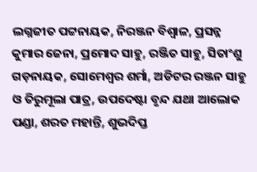ଲଗ୍ନଜୀତ ପଟ୍ଟନାୟକ, ନିରଞ୍ଜନ ବିଶ୍ୱାଳ, ପ୍ରସନ୍ନ କୁମାର ଜେନା, ପ୍ରମୋଦ ସାହୁ, ରଞ୍ଜିତ ସାହୁ, ସିତାଂଶୁ ଗଡ଼ନାୟକ, ସୋମେଶ୍ୱର ଶର୍ମା, ଅଡିଟର ରଞ୍ଜନ ସାହୁ ଓ ତିରୁମୂଲା ପାତ୍ର, ଉପଦେଷ୍ଟା ବୃନ୍ଦ ଯଥା ଆଲୋକ ପଣ୍ଡା, ଶରତ ମହାନ୍ତି, ଶୁଭଦିପ୍ତ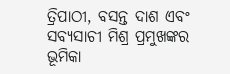ତ୍ରିପାଠୀ, ବସନ୍ତ ଦାଶ ଏବଂ ସବ୍ୟସାଚୀ ମିଶ୍ର ପ୍ରମୁଖଙ୍କର ଭୂମିକା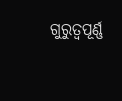ଗୁରୁତ୍ଵପୂର୍ଣ୍ଣ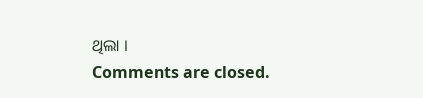ଥିଲା ।
Comments are closed.